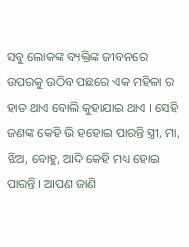ସବୁ ଲୋକଙ୍କ ବ୍ୟକ୍ତିଙ୍କ ଜୀବନରେ ଉପରକୁ ଉଠିବ ପଛରେ ଏକ ମହିଳା ର ହାତ ଥାଏ ବୋଲି କୁହାଯାଇ ଥାଏ । ସେହି ଜଣଙ୍କ କେହି ଭି ହହୋଇ ପାରନ୍ତି ସ୍ତ୍ରୀ, ମା, ଝିଅ, ବୋହୁ, ଆଦି କେହି ମଧ୍ୟ ହୋଇ ପାରନ୍ତି । ଆପଣ ଜାଣି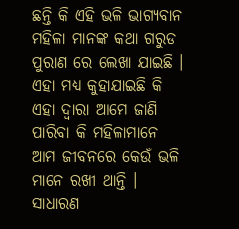ଛନ୍ତି କି ଏହି ଭଳି ଭାଗ୍ଯବାନ ମହିଳା ମାନଙ୍କ କଥା ଗରୁଡ ପୁରାଣ ରେ ଲେଖା ଯାଇଛି । ଏହା ମଧ୍ୟ କୁହାଯାଇଛି କି ଏହା ଦ୍ଵାରା ଆମେ ଜାଣି ପାରିବା କି ମହିଳାମାନେ ଆମ ଜୀବନରେ କେଉଁ ଭଳି ମାନେ ରଖୀ ଥାନ୍ତି ।
ସାଧାରଣ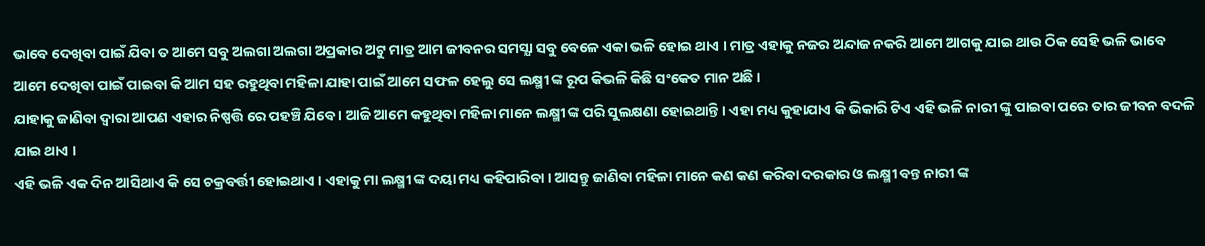ଭାବେ ଦେଖିବା ପାଇଁ ଯିବା ତ ଆମେ ସବୁ ଅଲଗା ଅଲଗା ଅପ୍ରକାର ଅଟୁ ମାତ୍ର ଆମ ଜୀବନର ସମସ୍ଯା ସବୁ ବେଳେ ଏକା ଭଳି ହୋଇ ଥାଏ । ମାତ୍ର ଏହାକୁ ନଜର ଅନ୍ଦାଜ ନକରି ଆମେ ଆଗକୁ ଯାଇ ଥାଉ ଠିକ ସେହି ଭଳି ଭାବେ ଆମେ ଦେଖିବା ପାଇଁ ପାଇବା କି ଆମ ସହ ରହୁଥିବା ମହିଳା ଯାହା ପାଇଁ ଆମେ ସଫଳ ହେଲୁ ସେ ଲକ୍ଷ୍ମୀ ଙ୍କ ରୂପ କିଭଳି କିଛି ସଂକେତ ମାନ ଅଛି ।
ଯାହାକୁ ଜାଣିବା ଦ୍ଵାରା ଆପଣ ଏହାର ନିଷ୍ପତ୍ତି ରେ ପହଞ୍ଚି ଯିବେ । ଆଜି ଆମେ କହୁଥିବା ମହିଳା ମାନେ ଲକ୍ଷ୍ମୀ ଙ୍କ ପରି ସୁଲକ୍ଷଣା ହୋଇଥାନ୍ତି । ଏହା ମଧ୍ୟ କୁହାଯାଏ କି ଭିକାରି ଟିଏ ଏହି ଭଳି ନାରୀ ଙ୍କୁ ପାଇବା ପରେ ତାର ଜୀବନ ବଦଳି ଯାଇ ଥାଏ ।
ଏହି ଭଳି ଏକ ଦିନ ଆସିଥାଏ କି ସେ ଚକ୍ରବର୍ତ୍ତୀ ହୋଇଥାଏ । ଏହାକୁ ମା ଲକ୍ଷ୍ମୀ ଙ୍କ ଦୟା ମଧ୍ୟ କହିପାରିବା । ଆସନ୍ତୁ ଜାଣିବା ମହିଳା ମାନେ କଣ କଣ କରିବା ଦରକାର ଓ ଲକ୍ଷ୍ମୀ ବନ୍ତ ନାରୀ ଙ୍କ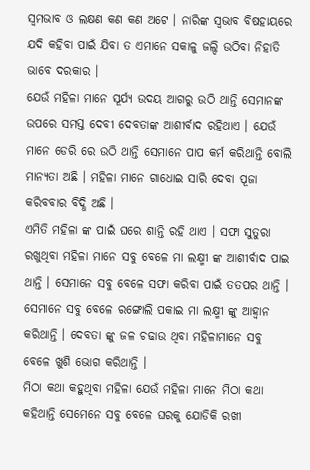ସ୍ଵମଭାବ ଓ ଲକ୍ଷଣ କଣ କଣ ଅଟେ । ନାରିଙ୍କ ସ୍ଵଭାବ ବିଷହାୟରେ ଯଦି କହିବା ପାଇଁ ଯିବା ତ ଏମାନେ ସକାଳୁ ଜଲ୍ଦି ଉଠିବା ନିହାତି ଭାବେ ଦରକାର ।
ଯେଉଁ ମହିଳା ମାନେ ସୂର୍ଯ୍ୟ ଉଦୟ ଆଗରୁ ଉଠି ଥାନ୍ତି ସେମାନଙ୍କ ଉପରେ ସମସ୍ତ ଦେବୀ ଦେବତାଙ୍କ ଆଶୀର୍ବାଦ ରହିଥାଏ । ଯେଉଁ ମାନେ ଡେରି ରେ ଉଠି ଥାନ୍ତି ସେମାନେ ପାପ କର୍ମ କରିଥାନ୍ତି ବୋଲି ମାନ୍ୟତା ଅଛି । ମହିଳା ମାନେ ଗାଧୋଇ ସାରି ଦେବା ପୂଜା କରିବବାର ବିଦ୍ଧି ଅଛି ।
ଏମିତି ମହିଳା ଙ୍କ ପାଇଁ ଘରେ ଶାନ୍ତି ରହି ଥାଏ । ସଫା ସୁତୁରା ରଖୁଥିବା ମହିଳା ମାନେ ସବୁ ବେଳେ ମା ଲକ୍ଷ୍ମୀ ଙ୍କ ଆଶୀର୍ବାଦ ପାଇ ଥାନ୍ତି । ସେମାନେ ସବୁ ବେଳେ ସଫା କରିବା ପାଇଁ ତତପର ଥାନ୍ତି । ସେମାନେ ସବୁ ବେଳେ ରଙ୍ଗୋଲି ପକାଇ ମା ଲକ୍ଷ୍ମୀ ଙ୍କୁ ଆହ୍ଵାନ କରିଥାନ୍ତି । ଦେବତା ଙ୍କୁ ଜଳ ଚଢାଉ ଥିବା ମହିଳାମାନେ ସବୁ ବେଳେ ଖୁଶି ଭୋଗ କରିଥାନ୍ତି ।
ମିଠା କଥା କହୁଥିବା ମହିଳା ଯେଉଁ ମହିଳା ମାନେ ମିଠା କଥା କହିଥାନ୍ତି ସେମେନେ ସବୁ ବେଳେ ଘରକୁ ଯୋଡିକି ରଖୀ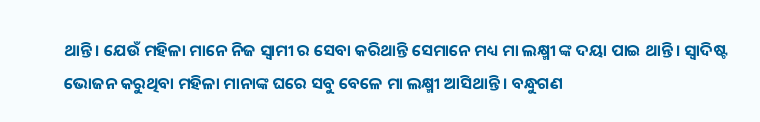ଥାନ୍ତି । ଯେଉଁ ମହିଳା ମାନେ ନିଜ ସ୍ଵାମୀ ର ସେବା କରିଥାନ୍ତି ସେମାନେ ମଧ୍ୟ ମା ଲକ୍ଷ୍ମୀ ଙ୍କ ଦୟା ପାଇ ଥାନ୍ତି । ସ୍ଵାଦିଷ୍ଟ ଭୋଜନ କରୁଥିବା ମହିଳା ମାନାଙ୍କ ଘରେ ସବୁ ବେଳେ ମା ଲକ୍ଷ୍ମୀ ଆସିଥାନ୍ତି । ବନ୍ଧୁଗଣ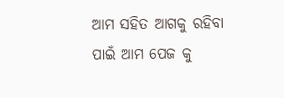ଆମ ସହିତ ଆଗକୁ ରହିବା ପାଇଁ ଆମ ପେଜ କୁ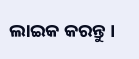ଲାଇକ କରନ୍ତୁ ।